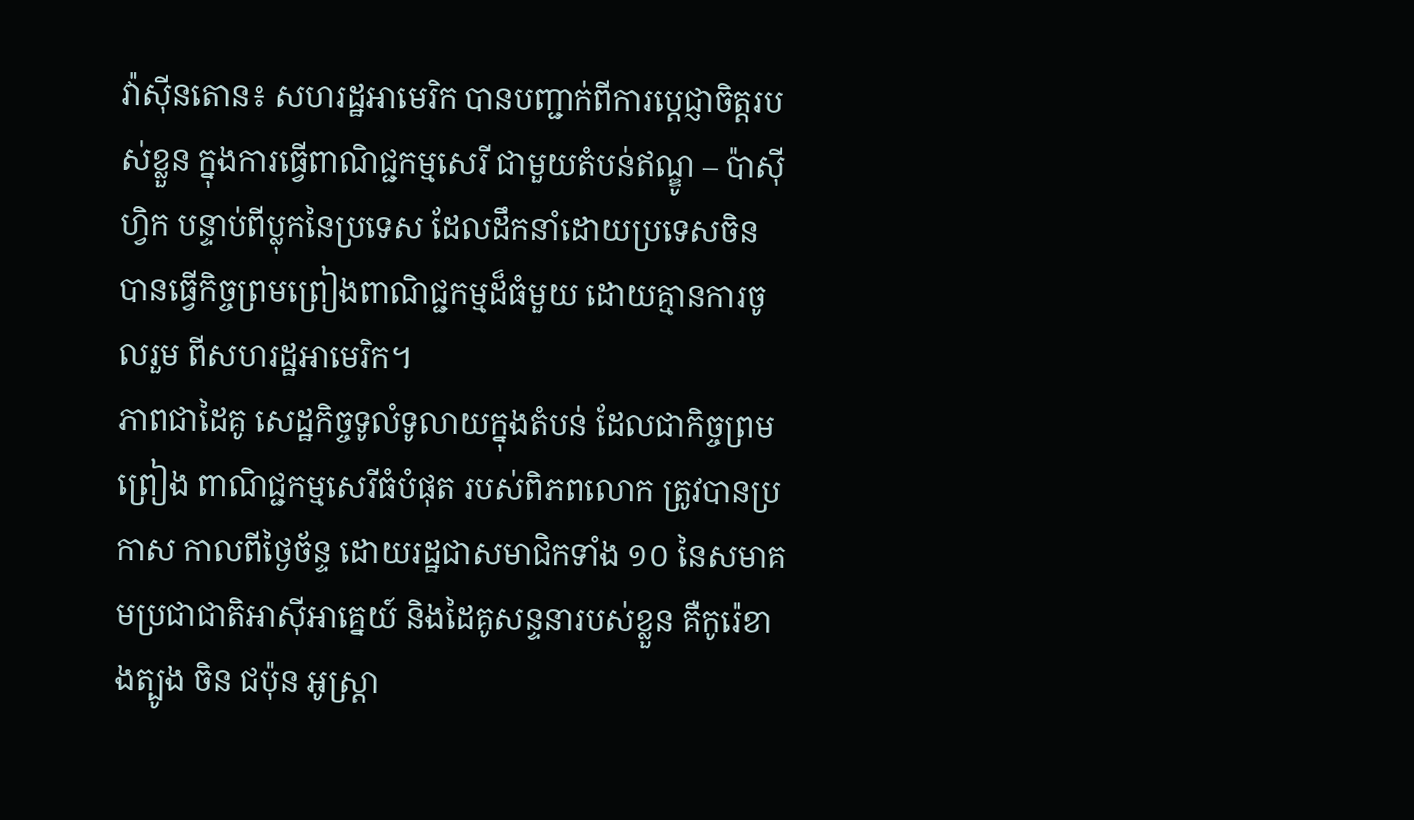វ៉ាស៊ីនតោន៖ សហរដ្ឋអាមេរិក បានបញ្ជាក់ពីការប្តេជ្ញាចិត្តរបស់ខ្លួន ក្នុងការធ្វើពាណិជ្ជកម្មសេរី ជាមួយតំបន់ឥណ្ឌូ – ប៉ាស៊ីហ្វិក បន្ទាប់ពីប្លុកនៃប្រទេស ដែលដឹកនាំដោយប្រទេសចិន បានធ្វើកិច្ចព្រមព្រៀងពាណិជ្ជកម្មដ៏ធំមួយ ដោយគ្មានការចូលរួម ពីសហរដ្ឋអាមេរិក។
ភាពជាដៃគូ សេដ្ឋកិច្ចទូលំទូលាយក្នុងតំបន់ ដែលជាកិច្ចព្រមព្រៀង ពាណិជ្ជកម្មសេរីធំបំផុត របស់ពិភពលោក ត្រូវបានប្រកាស កាលពីថ្ងៃច័ន្ទ ដោយរដ្ឋជាសមាជិកទាំង ១០ នៃសមាគមប្រជាជាតិអាស៊ីអាគ្នេយ៍ និងដៃគូសន្ទនារបស់ខ្លួន គឺកូរ៉េខាងត្បូង ចិន ជប៉ុន អូស្ត្រា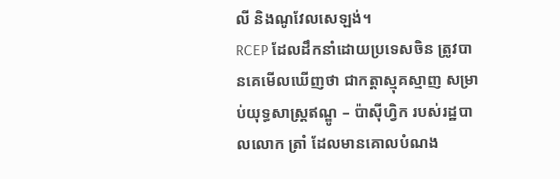លី និងណូវែលសេឡង់។
RCEP ដែលដឹកនាំដោយប្រទេសចិន ត្រូវបានគេមើលឃើញថា ជាកត្តាស្មុគស្មាញ សម្រាប់យុទ្ធសាស្ត្រឥណ្ឌូ – ប៉ាស៊ីហ្វិក របស់រដ្ឋបាលលោក ត្រាំ ដែលមានគោលបំណង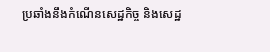ប្រឆាំងនឹងកំណើនសេដ្ឋកិច្ច និងសេដ្ឋ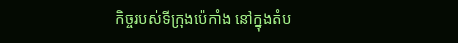កិច្ចរបស់ទីក្រុងប៉េកាំង នៅក្នុងតំប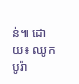ន់៕ ដោយ៖ ឈូក បូរ៉ា